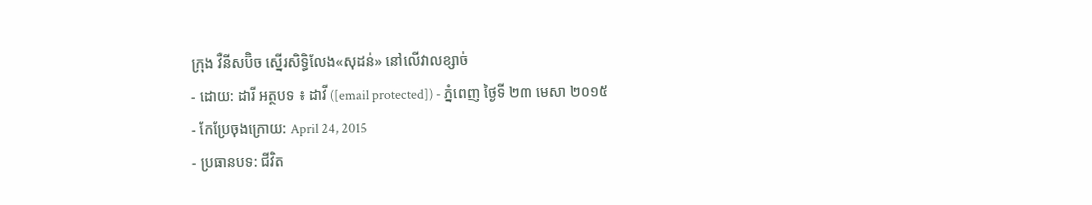ក្រុង វឺនីសប៊ិច ស្នើរសិទ្ធិលែង«សុដន់» នៅលើវាលខ្សាច់
- ដោយ: ដារី អត្ថបទ ៖ ដាវី ([email protected]) - ភ្នំពេញ ថ្ងៃទី ២៣ មេសា ២០១៥
- កែប្រែចុងក្រោយ: April 24, 2015
- ប្រធានបទ: ជីវិត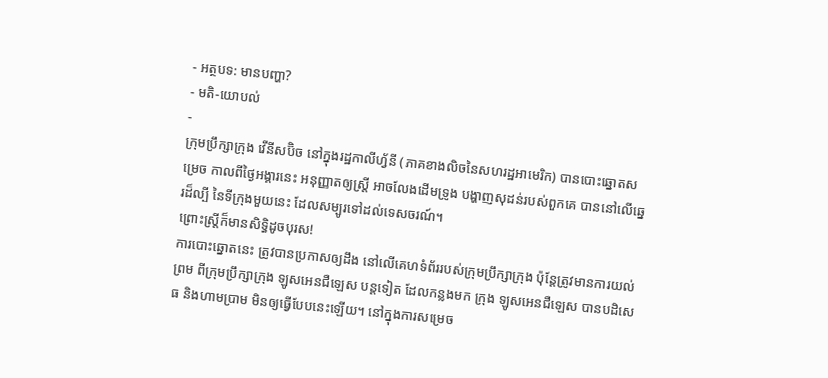- អត្ថបទ: មានបញ្ហា?
- មតិ-យោបល់
-
ក្រុមប្រឹក្សាក្រុង វើនីសប៊ិច នៅក្នុងរដ្ឋកាលីហ្វ័នី (ភាគខាងលិចនៃសហរដ្ឋអាមេរិក) បានបោះឆ្នោតសម្រេច កាលពីថ្ងៃអង្គារនេះ អនុញ្ញាតឲ្យស្ត្រី អាចលែងដើមទ្រូង បង្ហាញសុដន់របស់ពួកគេ បាននៅលើឆ្នេរដ៏ល្បី នៃទីក្រុងមួយនេះ ដែលសម្បូរទៅដល់ទេសចរណ៍។
ព្រោះស្ត្រីក៏មានសិទ្ធិដូចបុរស!
ការបោះឆ្នោតនេះ ត្រូវបានប្រកាសឲ្យដឹង នៅលើគេហទំព័ររបស់ក្រុមប្រឹក្សាក្រុង ប៉ុន្តែត្រូវមានការយល់ព្រម ពីក្រុមប្រឹក្សាក្រុង ឡូសអេនជឺឡេស បន្តទៀត ដែលកន្លងមក ក្រុង ឡូសអេនជឺឡេស បានបដិសេធ និងហាមប្រាម មិនឲ្យធ្វើបែបនេះឡើយ។ នៅក្នុងការសម្រេច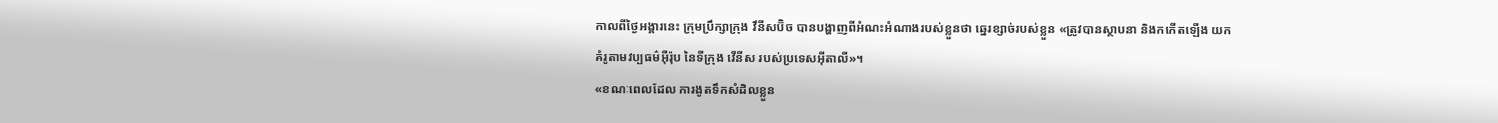កាលពីថ្ងៃអង្គារនេះ ក្រុមប្រឹក្សាក្រុង វឹនីសប៊ិច បានបង្ហាញពីអំណះអំណាងរបស់ខ្លួនថា ឆ្នេរខ្សាច់របស់ខ្លួន «ត្រូវបានស្ថាបនា និងកកើតឡើង យកគំរូតាមវប្បធម៌អ៊ឺរ៉ុប នៃទីក្រុង វើនីស របស់ប្រទេសអ៊ីតាលី»។
«ខណៈពេលដែល ការងូតទឹកសំដិលខ្លួន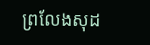ព្រលែងសុដ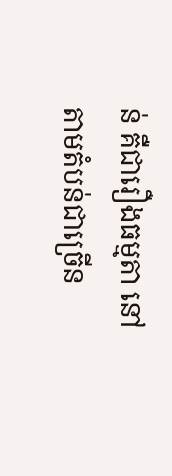ន់ គឺជារឿងធម្មតា នៅតាមតំបន់ជាច្រើន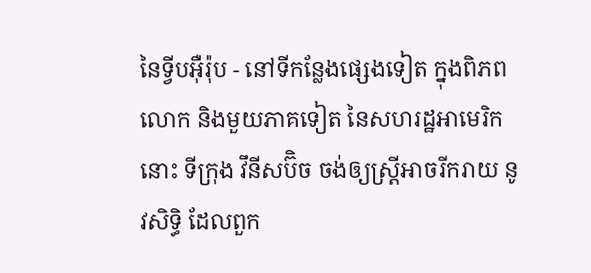នៃទ្វីបអ៊ឺរ៉ុប - នៅទីកន្លែងផ្សេងទៀត ក្នុងពិភពលោក និងមួយភាគទៀត នៃសហរដ្ឋអាមេរិកនោះ ទីក្រុង វឹនីសប៊ិច ចង់ឲ្យស្ត្រីអាចរីករាយ នូវសិទ្ធិ ដែលពួក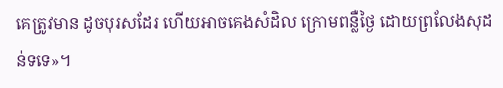គេត្រូវមាន ដូចបុរសដែរ ហើយអាចគេងសំដិល ក្រោមពន្លឺថ្ងៃ ដោយព្រលែងសុដន់ទទេ»។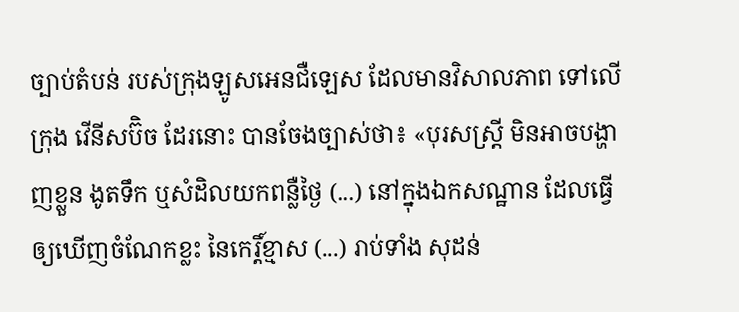ច្បាប់តំបន់ របស់ក្រុងឡូសអេនជឺឡេស ដែលមានវិសាលភាព ទៅលើក្រុង វើនីសប៊ិច ដែរនោះ បានចែងច្បាស់ថា៖ «បុរសស្ត្រី មិនអាចបង្ហាញខ្លួន ងូតទឹក ឬសំដិលយកពន្លឺថ្ងៃ (...) នៅក្នុងឯកសណ្ឋាន ដែលធ្វើឲ្យឃើញចំណែកខ្លះ នៃកេរ្តិ៍ខ្មាស (...) រាប់ទាំង សុដន់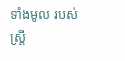ទាំងមូល របស់ស្ត្រី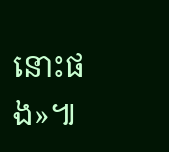នោះផង»៕